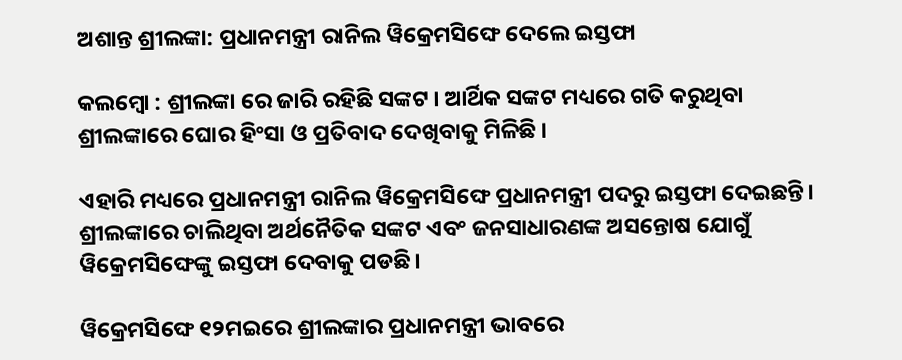ଅଶାନ୍ତ ଶ୍ରୀଲଙ୍କା: ପ୍ରଧାନମନ୍ତ୍ରୀ ରାନିଲ ୱିକ୍ରେମସିଙ୍ଘେ ଦେଲେ ଇସ୍ତଫା

କଲମ୍ବୋ : ଶ୍ରୀଲଙ୍କା ରେ ଜାରି ରହିଛି ସଙ୍କଟ । ଆର୍ଥିକ ସଙ୍କଟ ମଧ୍ୟରେ ଗତି କରୁଥିବା ଶ୍ରୀଲଙ୍କାରେ ଘୋର ହିଂସା ଓ ପ୍ରତିବାଦ ଦେଖିବାକୁ ମିଳିଛି ।

ଏହାରି ମଧ୍ୟରେ ପ୍ରଧାନମନ୍ତ୍ରୀ ରାନିଲ ୱିକ୍ରେମସିଙ୍ଘେ ପ୍ରଧାନମନ୍ତ୍ରୀ ପଦରୁ ଇସ୍ତଫା ଦେଇଛନ୍ତି। ଶ୍ରୀଲଙ୍କାରେ ଚାଲିଥିବା ଅର୍ଥନୈତିକ ସଙ୍କଟ ଏବଂ ଜନସାଧାରଣଙ୍କ ଅସନ୍ତୋଷ ଯୋଗୁଁ ୱିକ୍ରେମସିଙ୍ଘେଙ୍କୁ ଇସ୍ତଫା ଦେବାକୁ ପଡଛି।

ୱିକ୍ରେମସିଙ୍ଘେ ୧୨ମଇରେ ଶ୍ରୀଲଙ୍କାର ପ୍ରଧାନମନ୍ତ୍ରୀ ଭାବରେ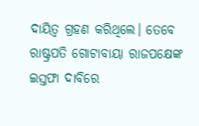ଦାୟିତ୍ୱ ଗ୍ରହଣ କରିଥିଲେ। ତେବେ ରାଷ୍ଟ୍ରପତି ଗୋଟାବାୟା ରାଜପକ୍ଷେଙ୍କ ଇସ୍ତଫା ଦାବିରେ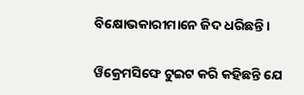ବିକ୍ଷୋଭକାରୀମାନେ ଜିଦ ଧରିଛନ୍ତି।

ୱିକ୍ରେମସିଙ୍ଘେ ଟୁଇଟ କରି କହିଛନ୍ତି ଯେ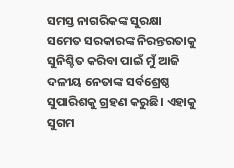ସମସ୍ତ ନାଗରିକଙ୍କ ସୁରକ୍ଷା ସମେତ ସରକାରଙ୍କ ନିରନ୍ତରତାକୁ ସୁନିଶ୍ଚିତ କରିବା ପାଇଁ ମୁଁ ଆଜି ଦଳୀୟ ନେତାଙ୍କ ସର୍ବଶ୍ରେଷ୍ଠ ସୁପାରିଶକୁ ଗ୍ରହଣ କରୁଛି। ଏହାକୁ ସୁଗମ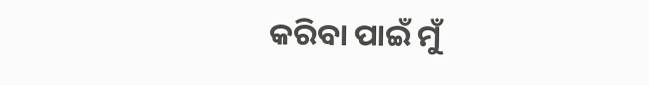କରିବା ପାଇଁ ମୁଁ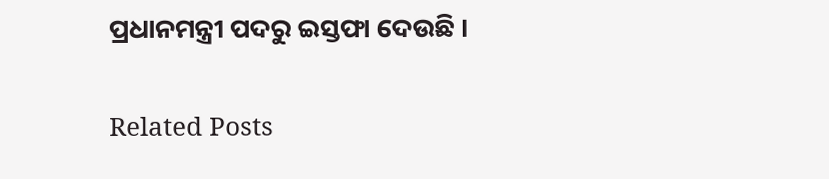ପ୍ରଧାନମନ୍ତ୍ରୀ ପଦରୁ ଇସ୍ତଫା ଦେଉଛି ।

Related Posts